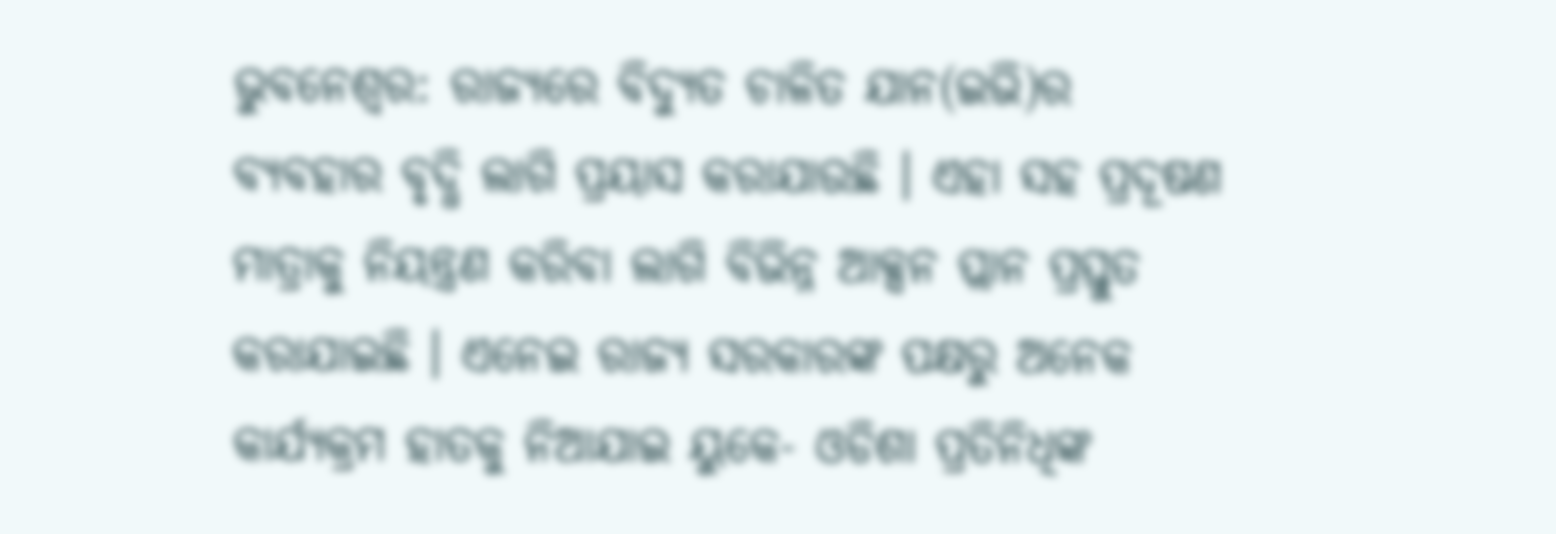ଭୁବନେଶ୍ବର: ରାଜ୍ୟରେ ବିଦ୍ୟୁତ ଚାଳିତ ଯାନ(ଇଭି)ର ବ୍ୟବହାର ବୃଦ୍ଧି ଲାଗି ପ୍ରୟାସ କରାଯାଉଛି । ଏହା ସହ ପ୍ରଦୂଷଣ ମାତ୍ରାକୁ ନିୟନ୍ତ୍ରଣ କରିବା ଲାଗି ବିଭିନ୍ନ ଆକ୍ସନ ପ୍ଲାନ ପ୍ରସ୍ତୁତ କରାଯାଇଛି । ଏନେଇ ରାଜ୍ୟ ସରକାରଙ୍କ ପକ୍ଷରୁ ଅନେକ କାର୍ଯ୍ୟକ୍ରମ ହାତକୁ ନିଆଯାଇ ୟୁକେ- ଓଡିଶା ପ୍ରତିନିଧିଙ୍କ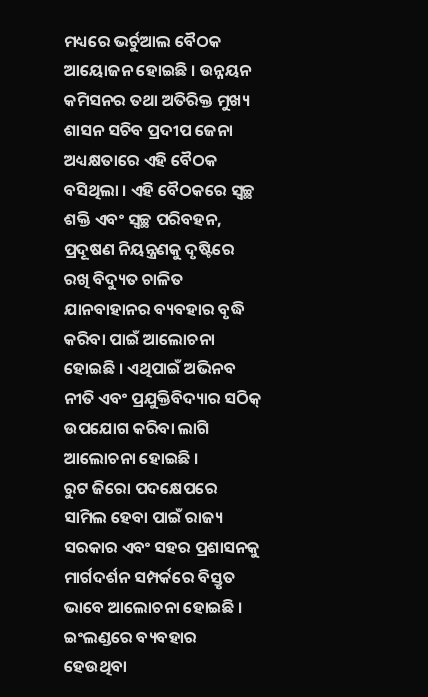ମଧ୍ୟରେ ଭର୍ଚୁଆଲ ବୈଠକ ଆୟୋଜନ ହୋଇଛି । ଉନ୍ନୟନ କମିସନର ତଥା ଅତିରିକ୍ତ ମୁଖ୍ୟ ଶାସନ ସଚିବ ପ୍ରଦୀପ ଜେନା ଅଧ୍ୟକ୍ଷତାରେ ଏହି ବୈଠକ ବସିଥିଲା । ଏହି ବୈଠକରେ ସ୍ୱଚ୍ଛ ଶକ୍ତି ଏବଂ ସ୍ୱଚ୍ଛ ପରିବହନ, ପ୍ରଦୂଷଣ ନିୟନ୍ତ୍ରଣକୁ ଦୃଷ୍ଟିରେ ରଖି ବିଦ୍ୟୁତ ଚାଳିତ ଯାନବାହାନର ବ୍ୟବହାର ବୃଦ୍ଧି କରିବା ପାଇଁ ଆଲୋଚନା ହୋଇଛି । ଏଥିପାଇଁ ଅଭିନବ ନୀତି ଏବଂ ପ୍ରଯୁକ୍ତିବିଦ୍ୟାର ସଠିକ୍ ଉପଯୋଗ କରିବା ଲାଗି ଆଲୋଚନା ହୋଇଛି ।
ରୁଟ ଜିରୋ ପଦକ୍ଷେପରେ ସାମିଲ ହେବା ପାଇଁ ରାଜ୍ୟ ସରକାର ଏବଂ ସହର ପ୍ରଶାସନକୁ ମାର୍ଗଦର୍ଶନ ସମ୍ପର୍କରେ ବିସ୍ତୃତ ଭାବେ ଆଲୋଚନା ହୋଇଛି । ଇଂଲଣ୍ଡରେ ବ୍ୟବହାର ହେଉଥିବା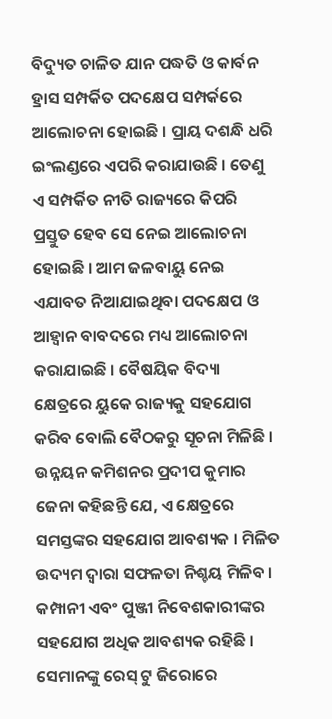ବିଦ୍ୟୁତ ଚାଳିତ ଯାନ ପଦ୍ଧତି ଓ କାର୍ବନ ହ୍ରାସ ସମ୍ପର୍କିତ ପଦକ୍ଷେପ ସମ୍ପର୍କରେ ଆଲୋଚନା ହୋଇଛି । ପ୍ରାୟ ଦଶନ୍ଧି ଧରି ଇଂଲଣ୍ଡରେ ଏପରି କରାଯାଉଛି । ତେଣୁ ଏ ସମ୍ପର୍କିତ ନୀତି ରାଜ୍ୟରେ କିପରି ପ୍ରସ୍ତୁତ ହେବ ସେ ନେଇ ଆଲୋଚନା ହୋଇଛି । ଆମ ଜଳବାୟୁ ନେଇ ଏଯାବତ ନିଆଯାଇଥିବା ପଦକ୍ଷେପ ଓ ଆହ୍ବାନ ବାବଦରେ ମଧ୍ୟ ଆଲୋଚନା କରାଯାଇଛି । ବୈଷୟିକ ବିଦ୍ୟା କ୍ଷେତ୍ରରେ ୟୁକେ ରାଜ୍ୟକୁ ସହଯୋଗ କରିବ ବୋଲି ବୈଠକରୁ ସୂଚନା ମିଳିଛି ।
ଉନ୍ନୟନ କମିଶନର ପ୍ରଦୀପ କୁମାର ଜେନା କହିଛନ୍ତି ଯେ, ଏ କ୍ଷେତ୍ରରେ ସମସ୍ତଙ୍କର ସହଯୋଗ ଆବଶ୍ୟକ । ମିଳିତ ଉଦ୍ୟମ ଦ୍ୱାରା ସଫଳତା ନିଶ୍ଚୟ ମିଳିବ । କମ୍ପାନୀ ଏବଂ ପୁଞ୍ଜୀ ନିବେଶକାରୀଙ୍କର ସହଯୋଗ ଅଧିକ ଆବଶ୍ୟକ ରହିଛି । ସେମାନଙ୍କୁ ରେସ୍ ଟୁ ଜିରୋରେ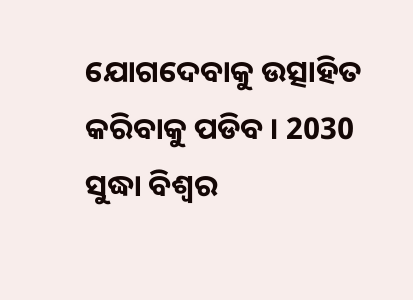ଯୋଗଦେବାକୁ ଉତ୍ସାହିତ କରିବାକୁ ପଡିବ । 2030 ସୁଦ୍ଧା ବିଶ୍ୱର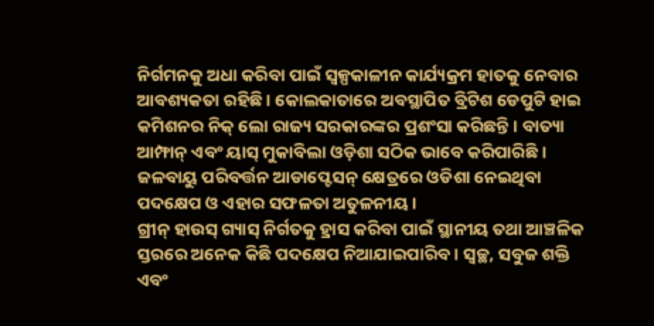ନିର୍ଗମନକୁ ଅଧା କରିବା ପାଇଁ ସ୍ୱଳ୍ପକାଳୀନ କାର୍ଯ୍ୟକ୍ରମ ହାତକୁ ନେବାର ଆବଶ୍ୟକତା ରହିଛି । କୋଲକାତାରେ ଅବସ୍ଥାପିତ ବ୍ରିଟିଶ ଡେପୁଟି ହାଇ କମିଶନର ନିକ୍ ଲୋ ରାଜ୍ୟ ସରକାରଙ୍କର ପ୍ରଶଂସା କରିଛନ୍ତି । ବାତ୍ୟା ଆମ୍ଫାନ୍ ଏବଂ ୟାସ୍ ମୁକାବିଲା ଓଡ଼ିଶା ସଠିକ ଭାବେ କରିପାରିଛି । ଜଳବାୟୁ ପରିବର୍ତ୍ତନ ଆଡାପ୍ଟେସନ୍ କ୍ଷେତ୍ରରେ ଓଡିଶା ନେଇଥିବା ପଦକ୍ଷେପ ଓ ଏହାର ସଫଳତା ଅତୁଳନୀୟ ।
ଗ୍ରୀନ୍ ହାଉସ୍ ଗ୍ୟାସ୍ ନିର୍ଗତକୁ ହ୍ରାସ କରିବା ପାଇଁ ସ୍ଥାନୀୟ ତଥା ଆଞ୍ଚଳିକ ସ୍ତରରେ ଅନେକ କିଛି ପଦକ୍ଷେପ ନିଆଯାଇପାରିବ । ସ୍ୱଚ୍ଛ, ସବୁଜ ଶକ୍ତି ଏବଂ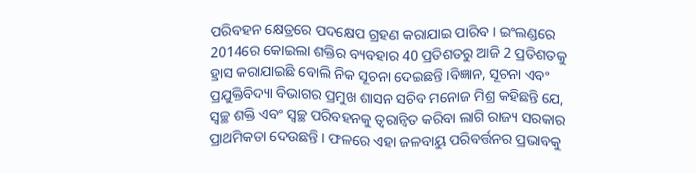ପରିବହନ କ୍ଷେତ୍ରରେ ପଦକ୍ଷେପ ଗ୍ରହଣ କରାଯାଇ ପାରିବ । ଇଂଲଣ୍ଡରେ 2014ରେ କୋଇଲା ଶକ୍ତିର ବ୍ୟବହାର 40 ପ୍ରତିଶତରୁ ଆଜି 2 ପ୍ରତିଶତକୁ ହ୍ରାସ କରାଯାଇଛି ବୋଲି ନିକ ସୂଚନା ଦେଇଛନ୍ତି ।ବିଜ୍ଞାନ, ସୂଚନା ଏବଂ ପ୍ରଯୁକ୍ତିବିଦ୍ୟା ବିଭାଗର ପ୍ରମୁଖ ଶାସନ ସଚିବ ମନୋଜ ମିଶ୍ର କହିଛନ୍ତି ଯେ, ସ୍ୱଚ୍ଛ ଶକ୍ତି ଏବଂ ସ୍ୱଚ୍ଛ ପରିବହନକୁ ତ୍ୱରାନ୍ୱିତ କରିବା ଲାଗି ରାଜ୍ୟ ସରକାର ପ୍ରାଥମିକତା ଦେଉଛନ୍ତି । ଫଳରେ ଏହା ଜଳବାୟୁ ପରିବର୍ତ୍ତନର ପ୍ରଭାବକୁ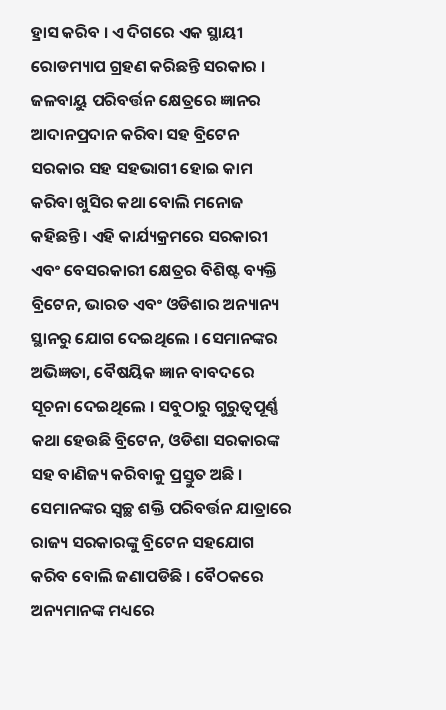ହ୍ରାସ କରିବ । ଏ ଦିଗରେ ଏକ ସ୍ଥାୟୀ ରୋଡମ୍ୟାପ ଗ୍ରହଣ କରିଛନ୍ତି ସରକାର ।
ଜଳବାୟୁ ପରିବର୍ତ୍ତନ କ୍ଷେତ୍ରରେ ଜ୍ଞାନର ଆଦାନପ୍ରଦାନ କରିବା ସହ ବ୍ରିଟେନ ସରକାର ସହ ସହଭାଗୀ ହୋଇ କାମ କରିବା ଖୁସିର କଥା ବୋଲି ମନୋଜ କହିଛନ୍ତି । ଏହି କାର୍ଯ୍ୟକ୍ରମରେ ସରକାରୀ ଏବଂ ବେସରକାରୀ କ୍ଷେତ୍ରର ବିଶିଷ୍ଟ ବ୍ୟକ୍ତି ବ୍ରିଟେନ, ଭାରତ ଏବଂ ଓଡିଶାର ଅନ୍ୟାନ୍ୟ ସ୍ଥାନରୁ ଯୋଗ ଦେଇଥିଲେ । ସେମାନଙ୍କର ଅଭିଜ୍ଞତା, ବୈଷୟିକ ଜ୍ଞାନ ବାବଦରେ ସୂଚନା ଦେଇଥିଲେ । ସବୁଠାରୁ ଗୁରୁତ୍ୱପୂର୍ଣ୍ଣ କଥା ହେଉଛି ବ୍ରିଟେନ, ଓଡିଶା ସରକାରଙ୍କ ସହ ବାଣିଜ୍ୟ କରିବାକୁ ପ୍ରସ୍ତୁତ ଅଛି । ସେମାନଙ୍କର ସ୍ୱଚ୍ଛ ଶକ୍ତି ପରିବର୍ତ୍ତନ ଯାତ୍ରାରେ ରାଜ୍ୟ ସରକାରଙ୍କୁ ବ୍ରିଟେନ ସହଯୋଗ କରିବ ବୋଲି ଜଣାପଡିଛି । ବୈଠକରେ ଅନ୍ୟମାନଙ୍କ ମଧ୍ୟରେ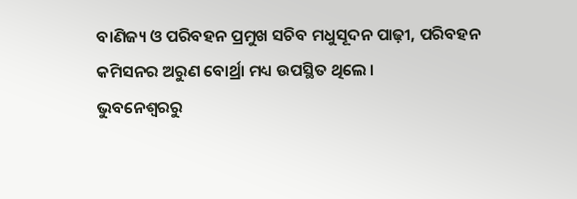ବାଣିଜ୍ୟ ଓ ପରିବହନ ପ୍ରମୁଖ ସଚିବ ମଧୁସୂଦନ ପାଢ଼ୀ, ପରିବହନ କମିସନର ଅରୁଣ ବୋର୍ଥ୍ରା ମଧ୍ୟ ଉପସ୍ଥିତ ଥିଲେ ।
ଭୁବନେଶ୍ବରରୁ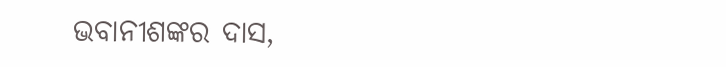ଭବାନୀଶଙ୍କର ଦାସ,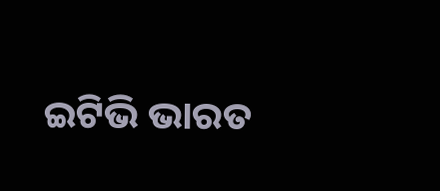ଇଟିଭି ଭାରତ